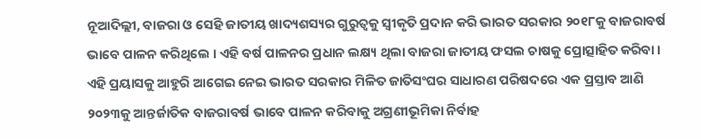ନୂଆଦିଲ୍ଲୀ, ବାଜରା ଓ ସେହି ଜାତୀୟ ଖାଦ୍ୟଶସ୍ୟର ଗୁରୁତ୍ୱକୁ ସ୍ୱୀକୃତି ପ୍ରଦାନ କରି ଭାରତ ସରକାର ୨୦୧୮କୁ ବାଜରାବର୍ଷ ଭାବେ ପାଳନ କରିଥିଲେ । ଏହି ବର୍ଷ ପାଳନର ପ୍ରଧାନ ଲକ୍ଷ୍ୟ ଥିଲା ବାଜରା ଜାତୀୟ ଫସଲ ଚାଷକୁ ପ୍ରୋତ୍ସାହିତ କରିବା । ଏହି ପ୍ରୟାସକୁ ଆହୁରି ଆଗେଇ ନେଇ ଭାରତ ସରକାର ମିଳିତ ଜାତିସଂଘର ସାଧାରଣ ପରିଷଦରେ ଏକ ପ୍ରସ୍ତାବ ଆଣି ୨୦୨୩କୁ ଆନ୍ତର୍ଜାତିକ ବାଜରାବର୍ଷ ଭାବେ ପାଳନ କରିବାକୁ ଅଗ୍ରଣୀଭୂମିକା ନିର୍ବାହ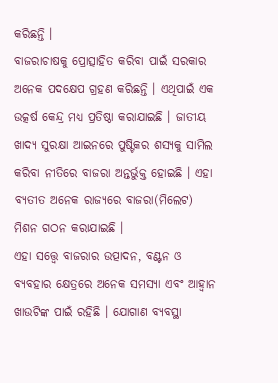କରିଛନ୍ତି ।
ବାଜରାଚାଷକୁ ପ୍ରୋତ୍ସାହିତ କରିବା ପାଇଁ ସରକାର ଅନେକ ପଦକ୍ଷେପ ଗ୍ରହଣ କରିଛନ୍ତି । ଏଥିପାଇଁ ଏକ ଉତ୍କର୍ଷ କେନ୍ଦ୍ର ମଧ୍ୟ ପ୍ରତିଷ୍ଠା କରାଯାଇଛି । ଜାତୀୟ ଖାଦ୍ୟ ସୁରକ୍ଷା ଆଇନରେ ପୁଷ୍ଟିକର ଶସ୍ୟକୁ ସାମିଲ କରିବା ନୀତିରେ ବାଜରା ଅନ୍ତର୍ଭୁକ୍ତ ହୋଇଛି । ଏହା ବ୍ୟତୀତ ଅନେକ ରାଜ୍ୟରେ ବାଜରା(ମିଲେଟ) ମିଶନ ଗଠନ କରାଯାଇଛି ।
ଏହା ସତ୍ତ୍ୱେ ବାଜରାର ଉତ୍ପାଦନ, ବଣ୍ଟନ ଓ ବ୍ୟବହାର କ୍ଷେତ୍ରରେ ଅନେକ ସମସ୍ୟା ଏବଂ ଆହ୍ୱାନ ଖାଉଟିଙ୍କ ପାଇଁ ରହିଛି । ଯୋଗାଣ ବ୍ୟବସ୍ଥା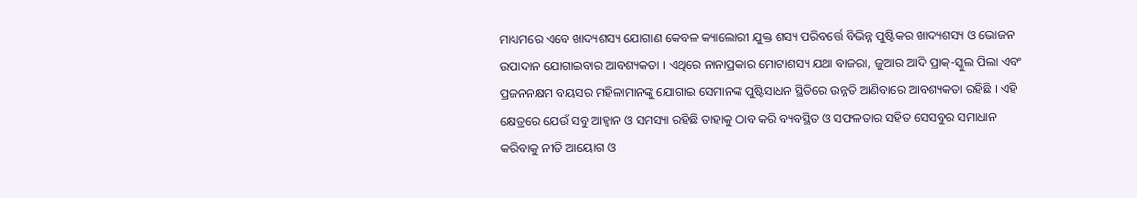ମାଧ୍ୟମରେ ଏବେ ଖାଦ୍ୟଶସ୍ୟ ଯୋଗାଣ କେବଳ କ୍ୟାଲୋରୀ ଯୁକ୍ତ ଶସ୍ୟ ପରିବର୍ତ୍ତେ ବିଭିନ୍ନ ପୁଷ୍ଟିକର ଖାଦ୍ୟଶସ୍ୟ ଓ ଭୋଜନ ଉପାଦାନ ଯୋଗାଇବାର ଆବଶ୍ୟକତା । ଏଥିରେ ନାନାପ୍ରକାର ମୋଟାଶସ୍ୟ ଯଥା ବାଜରା, ଜୁଆର ଆଦି ପ୍ରାକ୍-ସ୍କୁଲ ପିଲା ଏବଂ ପ୍ରଜନନକ୍ଷମ ବୟସର ମହିଳାମାନଙ୍କୁ ଯୋଗାଇ ସେମାନଙ୍କ ପୁଷ୍ଟିସାଧନ ସ୍ଥିତିରେ ଉନ୍ନତି ଆଣିବାରେ ଆବଶ୍ୟକତା ରହିଛି । ଏହି କ୍ଷେତ୍ରରେ ଯେଉଁ ସବୁ ଆହ୍ୱାନ ଓ ସମସ୍ୟା ରହିଛି ତାହାକୁ ଠାବ କରି ବ୍ୟବସ୍ଥିତ ଓ ସଫଳତାର ସହିତ ସେସବୁର ସମାଧାନ କରିବାକୁ ନୀତି ଆୟୋଗ ଓ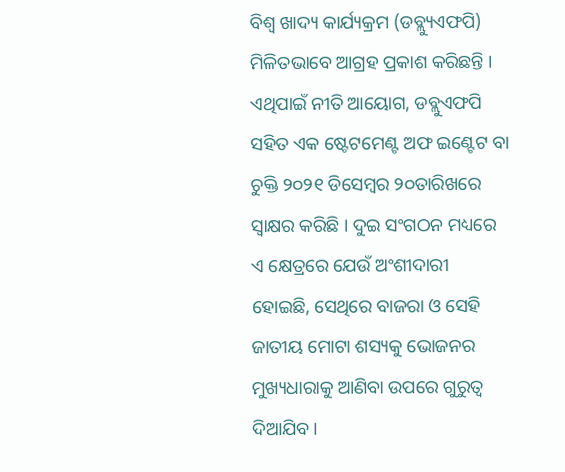ବିଶ୍ୱ ଖାଦ୍ୟ କାର୍ଯ୍ୟକ୍ରମ (ଡବ୍ଲ୍ୟୁଏଫପି) ମିଳିତଭାବେ ଆଗ୍ରହ ପ୍ରକାଶ କରିଛନ୍ତି ।
ଏଥିପାଇଁ ନୀତି ଆୟୋଗ, ଡବ୍ଲୁଏଫପି ସହିତ ଏକ ଷ୍ଟେଟମେଣ୍ଟ ଅଫ ଇଣ୍ଟେଟ ବା ଚୁକ୍ତି ୨୦୨୧ ଡିସେମ୍ବର ୨୦ତାରିଖରେ ସ୍ୱାକ୍ଷର କରିଛି । ଦୁଇ ସଂଗଠନ ମଧ୍ୟରେ ଏ କ୍ଷେତ୍ରରେ ଯେଉଁ ଅଂଶୀଦାରୀ ହୋଇଛି, ସେଥିରେ ବାଜରା ଓ ସେହି ଜାତୀୟ ମୋଟା ଶସ୍ୟକୁ ଭୋଜନର ମୁଖ୍ୟଧାରାକୁ ଆଣିବା ଉପରେ ଗୁରୁତ୍ୱ ଦିଆଯିବ ।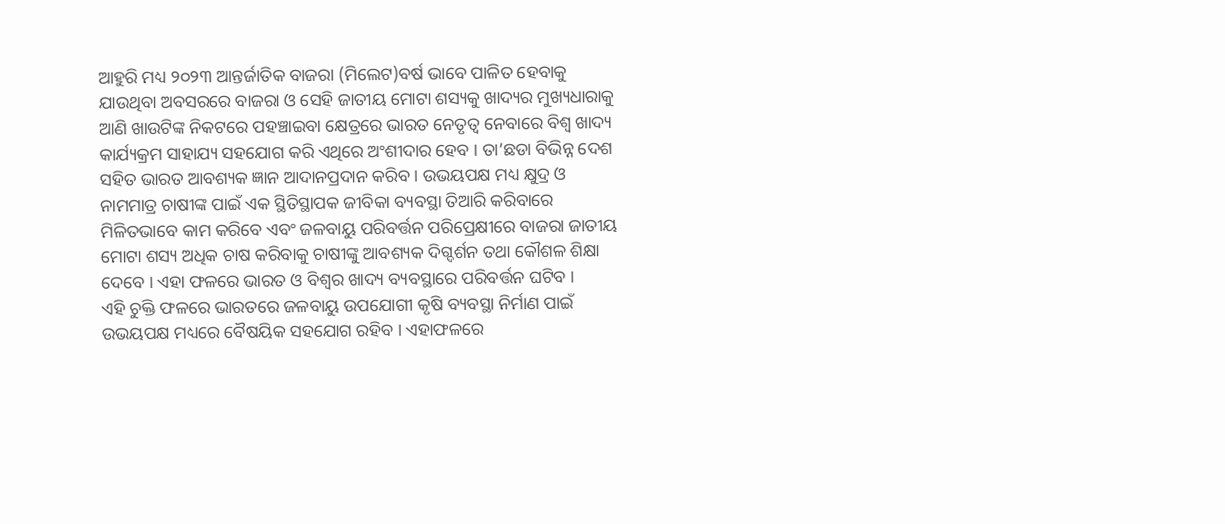ଆହୁରି ମଧ୍ୟ ୨୦୨୩ ଆନ୍ତର୍ଜାତିକ ବାଜରା (ମିଲେଟ)ବର୍ଷ ଭାବେ ପାଳିତ ହେବାକୁ ଯାଉଥିବା ଅବସରରେ ବାଜରା ଓ ସେହି ଜାତୀୟ ମୋଟା ଶସ୍ୟକୁ ଖାଦ୍ୟର ମୁଖ୍ୟଧାରାକୁ ଆଣି ଖାଉଟିଙ୍କ ନିକଟରେ ପହଞ୍ଚାଇବା କ୍ଷେତ୍ରରେ ଭାରତ ନେତୃତ୍ୱ ନେବାରେ ବିଶ୍ୱ ଖାଦ୍ୟ କାର୍ଯ୍ୟକ୍ରମ ସାହାଯ୍ୟ ସହଯୋଗ କରି ଏଥିରେ ଅଂଶୀଦାର ହେବ । ତା’ଛଡା ବିଭିନ୍ନ ଦେଶ ସହିତ ଭାରତ ଆବଶ୍ୟକ ଜ୍ଞାନ ଆଦାନପ୍ରଦାନ କରିବ । ଉଭୟପକ୍ଷ ମଧ୍ୟ କ୍ଷୁଦ୍ର ଓ ନାମମାତ୍ର ଚାଷୀଙ୍କ ପାଇଁ ଏକ ସ୍ଥିତିସ୍ଥାପକ ଜୀବିକା ବ୍ୟବସ୍ଥା ତିଆରି କରିବାରେ ମିଳିତଭାବେ କାମ କରିବେ ଏବଂ ଜଳବାୟୁ ପରିବର୍ତ୍ତନ ପରିପ୍ରେକ୍ଷୀରେ ବାଜରା ଜାତୀୟ ମୋଟା ଶସ୍ୟ ଅଧିକ ଚାଷ କରିବାକୁ ଚାଷୀଙ୍କୁ ଆବଶ୍ୟକ ଦିଗ୍ଦର୍ଶନ ତଥା କୌଶଳ ଶିକ୍ଷା ଦେବେ । ଏହା ଫଳରେ ଭାରତ ଓ ବିଶ୍ୱର ଖାଦ୍ୟ ବ୍ୟବସ୍ଥାରେ ପରିବର୍ତ୍ତନ ଘଟିବ ।
ଏହି ଚୁକ୍ତି ଫଳରେ ଭାରତରେ ଜଳବାୟୁ ଉପଯୋଗୀ କୃଷି ବ୍ୟବସ୍ଥା ନିର୍ମାଣ ପାଇଁ ଉଭୟପକ୍ଷ ମଧ୍ୟରେ ବୈଷୟିକ ସହଯୋଗ ରହିବ । ଏହାଫଳରେ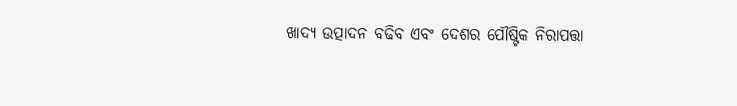ଖାଦ୍ୟ ଉତ୍ପାଦନ ବଢିବ ଏବଂ ଦେଶର ପୌଷ୍ଟିକ ନିରାପତ୍ତା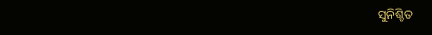ସୁନିଶ୍ଚିତ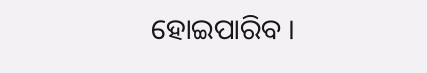ହୋଇପାରିବ ।